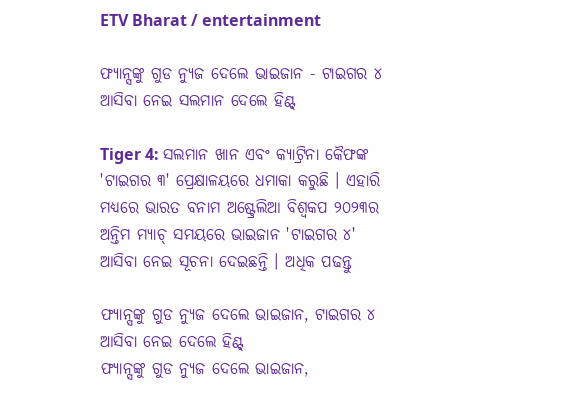ETV Bharat / entertainment

ଫ୍ୟାନ୍ସଙ୍କୁ ଗୁଡ ନ୍ୟୁଜ ଦେଲେ ଭାଇଜାନ - ଟାଇଗର ୪ ଆସିବା ନେଇ ସଲମାନ ଦେଲେ ହିଣ୍ଟ୍

Tiger 4: ସଲମାନ ଖାନ ଏବଂ କ୍ୟାଟ୍ରିନା କୈଫଙ୍କ 'ଟାଇଗର ୩' ପ୍ରେକ୍ଷାଳୟରେ ଧମାକା କରୁଛି । ଏହାରି ମଧ୍ୟରେ ଭାରତ ବନାମ ଅଷ୍ଟ୍ରେଲିଆ ବିଶ୍ୱକପ ୨୦୨୩ର ଅନ୍ତିମ ମ୍ୟାଚ୍ ସମୟରେ ଭାଇଜାନ 'ଟାଇଗର ୪' ଆସିବା ନେଇ ସୂଚନା ଦେଇଛନ୍ତି । ଅଧିକ ପଢନ୍ତୁ

ଫ୍ୟାନ୍ସଙ୍କୁ ଗୁଡ ନ୍ୟୁଜ ଦେଲେ ଭାଇଜାନ, ଟାଇଗର ୪ ଆସିବା ନେଇ ଦେଲେ ହିଣ୍ଟ୍
ଫ୍ୟାନ୍ସଙ୍କୁ ଗୁଡ ନ୍ୟୁଜ ଦେଲେ ଭାଇଜାନ,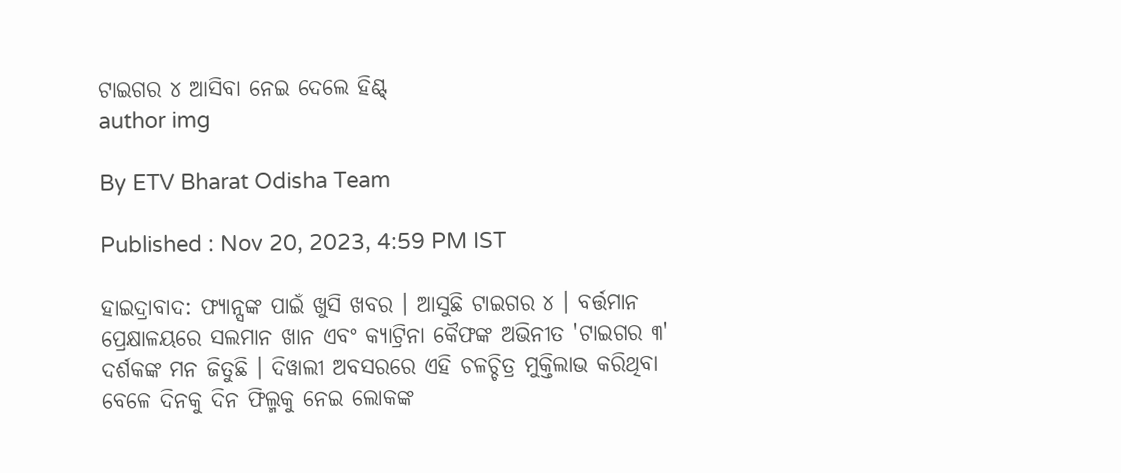ଟାଇଗର ୪ ଆସିବା ନେଇ ଦେଲେ ହିଣ୍ଟ୍
author img

By ETV Bharat Odisha Team

Published : Nov 20, 2023, 4:59 PM IST

ହାଇଦ୍ରାବାଦ: ଫ୍ୟାନ୍ସଙ୍କ ପାଇଁ ଖୁସି ଖବର । ଆସୁଛି ଟାଇଗର ୪ । ବର୍ତ୍ତମାନ ପ୍ରେକ୍ଷାଳୟରେ ସଲମାନ ଖାନ ଏବଂ କ୍ୟାଟ୍ରିନା କୈଫଙ୍କ ଅଭିନୀତ 'ଟାଇଗର ୩' ଦର୍ଶକଙ୍କ ମନ ଜିତୁଛି । ଦିୱାଲୀ ଅବସରରେ ଏହି ଚଳଚ୍ଚିତ୍ର ମୁକ୍ତିଲାଭ କରିଥିବା ବେଳେ ଦିନକୁ ଦିନ ଫିଲ୍ମକୁ ନେଇ ଲୋକଙ୍କ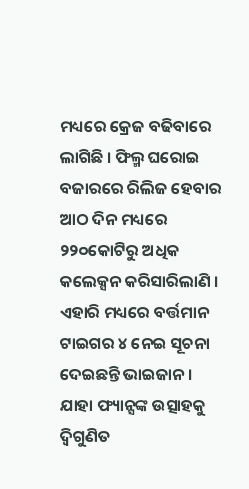ମଧ୍ୟରେ କ୍ରେଜ ବଢିବାରେ ଲାଗିଛି । ଫିଲ୍ମ ଘରୋଇ ବଜାରରେ ରିଲିଜ ହେବାର ଆଠ ଦିନ ମଧ୍ୟରେ ୨୨୦କୋଟିରୁ ଅଧିକ କଲେକ୍ସନ କରିସାରିଲାଣି । ଏହାରି ମଧ୍ୟରେ ବର୍ତ୍ତମାନ ଟାଇଗର ୪ ନେଇ ସୂଚନା ଦେଇଛନ୍ତି ଭାଇଜାନ । ଯାହା ଫ୍ୟାନ୍ସଙ୍କ ଉତ୍ସାହକୁ ଦ୍ବିଗୁଣିତ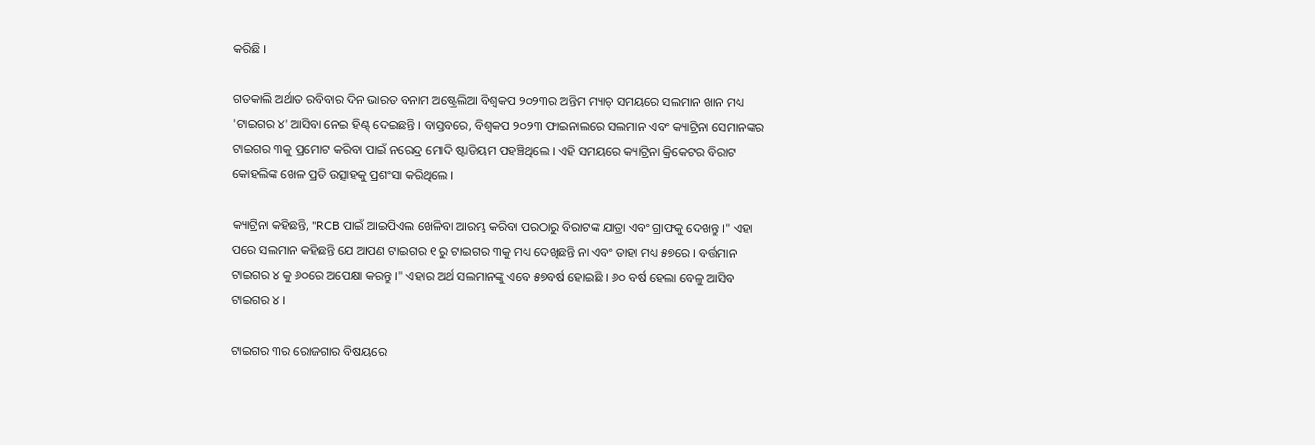କରିଛି ।

ଗତକାଲି ଅର୍ଥାତ ରବିବାର ଦିନ ଭାରତ ବନାମ ଅଷ୍ଟ୍ରେଲିଆ ବିଶ୍ୱକପ ୨୦୨୩ର ଅନ୍ତିମ ମ୍ୟାଚ୍ ସମୟରେ ସଲମାନ ଖାନ ମଧ୍ୟ 'ଟାଇଗର ୪' ଆସିବା ନେଇ ହିଣ୍ଟ୍ ଦେଇଛନ୍ତି । ବାସ୍ତବରେ, ବିଶ୍ୱକପ ୨୦୨୩ ଫାଇନାଲରେ ସଲମାନ ଏବଂ କ୍ୟାଟ୍ରିନା ସେମାନଙ୍କର ଟାଇଗର ୩କୁ ପ୍ରମୋଟ କରିବା ପାଇଁ ନରେନ୍ଦ୍ର ମୋଦି ଷ୍ଟାଡିୟମ ପହଞ୍ଚିଥିଲେ । ଏହି ସମୟରେ କ୍ୟାଟ୍ରିନା କ୍ରିକେଟର ବିରାଟ କୋହଲିଙ୍କ ଖେଳ ପ୍ରତି ଉତ୍ସାହକୁ ପ୍ରଶଂସା କରିଥିଲେ ।

କ୍ୟାଟ୍ରିନା କହିଛନ୍ତି, "RCB ପାଇଁ ଆଇପିଏଲ ଖେଳିବା ଆରମ୍ଭ କରିବା ପରଠାରୁ ବିରାଟଙ୍କ ଯାତ୍ରା ଏବଂ ଗ୍ରାଫକୁ ଦେଖନ୍ତୁ ।" ଏହା ପରେ ସଲମାନ କହିଛନ୍ତି ଯେ ଆପଣ ଟାଇଗର ୧ ରୁ ଟାଇଗର ୩କୁ ମଧ୍ୟ ଦେଖିଛନ୍ତି ନା ଏବଂ ତାହା ମଧ୍ୟ ୫୭ରେ । ବର୍ତ୍ତମାନ ଟାଇଗର ୪ କୁ ୬୦ରେ ଅପେକ୍ଷା କରନ୍ତୁ ।" ଏହାର ଅର୍ଥ ସଲମାନଙ୍କୁ ଏବେ ୫୭ବର୍ଷ ହୋଇଛି । ୬୦ ବର୍ଷ ହେଲା ବେଳୁ ଆସିବ ଟାଇଗର ୪ ।

ଟାଇଗର ୩ର ରୋଜଗାର ବିଷୟରେ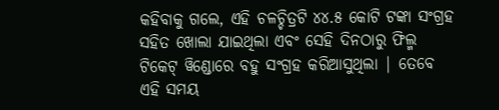କହିବାକୁ ଗଲେ, ଏହି ଚଳଚ୍ଚିତ୍ରଟି ୪୪.୫ କୋଟି ଟଙ୍କା ସଂଗ୍ରହ ସହିତ ଖୋଲା ଯାଇଥିଲା ଏବଂ ସେହି ଦିନଠାରୁ ଫିଲ୍ମ ଟିକେଟ୍ ୱିଣ୍ଡୋରେ ବହୁ ସଂଗ୍ରହ କରିଆସୁଥିଲା | ତେବେ ଏହି ସମୟ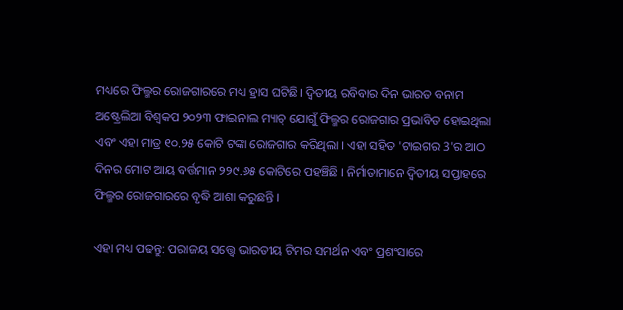ମଧ୍ୟରେ ଫିଲ୍ମର ରୋଜଗାରରେ ମଧ୍ୟ ହ୍ରାସ ଘଟିଛି। ଦ୍ୱିତୀୟ ରବିବାର ଦିନ ଭାରତ ବନାମ ଅଷ୍ଟ୍ରେଲିଆ ବିଶ୍ୱକପ ୨୦୨୩ ଫାଇନାଲ ମ୍ୟାଚ୍ ଯୋଗୁଁ ଫିଲ୍ମର ରୋଜଗାର ପ୍ରଭାବିତ ହୋଇଥିଲା ଏବଂ ଏହା ମାତ୍ର ୧୦.୨୫ କୋଟି ଟଙ୍କା ରୋଜଗାର କରିଥିଲା । ଏହା ସହିତ 'ଟାଇଗର 3'ର ଆଠ ଦିନର ମୋଟ ଆୟ ବର୍ତ୍ତମାନ ୨୨୯.୬୫ କୋଟିରେ ପହଞ୍ଚିଛି । ନିର୍ମାତାମାନେ ଦ୍ୱିତୀୟ ସପ୍ତାହରେ ଫିଲ୍ମର ରୋଜଗାରରେ ବୃଦ୍ଧି ଆଶା କରୁଛନ୍ତି ।

ଏହା ମଧ୍ୟ ପଢନ୍ତୁ: ପରାଜୟ ସତ୍ତ୍ବେ ଭାରତୀୟ ଟିମର ସମର୍ଥନ ଏବଂ ପ୍ରଶଂସାରେ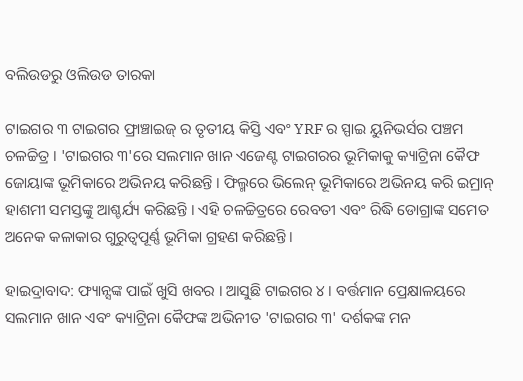ବଲିଉଡରୁ ଓଲିଉଡ ତାରକା

ଟାଇଗର ୩ ଟାଇଗର ଫ୍ରାଞ୍ଚାଇଜ୍ ର ତୃତୀୟ କିସ୍ତି ଏବଂ YRF ର ସ୍ପାଇ ୟୁନିଭର୍ସର ପଞ୍ଚମ ଚଳଚ୍ଚିତ୍ର । 'ଟାଇଗର ୩'ରେ ସଲମାନ ଖାନ ଏଜେଣ୍ଟ ଟାଇଗରର ଭୂମିକାକୁ କ୍ୟାଟ୍ରିନା କୈଫ ଜୋୟାଙ୍କ ଭୂମିକାରେ ଅଭିନୟ କରିଛନ୍ତି । ଫିଲ୍ମରେ ଭିଲେନ୍ ଭୂମିକାରେ ଅଭିନୟ କରି ଇମ୍ରାନ୍ ହାଶମୀ ସମସ୍ତଙ୍କୁ ଆଶ୍ଚର୍ଯ୍ୟ କରିଛନ୍ତି । ଏହି ଚଳଚ୍ଚିତ୍ରରେ ରେବତୀ ଏବଂ ରିଦ୍ଧି ଡୋଗ୍ରାଙ୍କ ସମେତ ଅନେକ କଳାକାର ଗୁରୁତ୍ୱପୂର୍ଣ୍ଣ ଭୂମିକା ଗ୍ରହଣ କରିଛନ୍ତି ।

ହାଇଦ୍ରାବାଦ: ଫ୍ୟାନ୍ସଙ୍କ ପାଇଁ ଖୁସି ଖବର । ଆସୁଛି ଟାଇଗର ୪ । ବର୍ତ୍ତମାନ ପ୍ରେକ୍ଷାଳୟରେ ସଲମାନ ଖାନ ଏବଂ କ୍ୟାଟ୍ରିନା କୈଫଙ୍କ ଅଭିନୀତ 'ଟାଇଗର ୩' ଦର୍ଶକଙ୍କ ମନ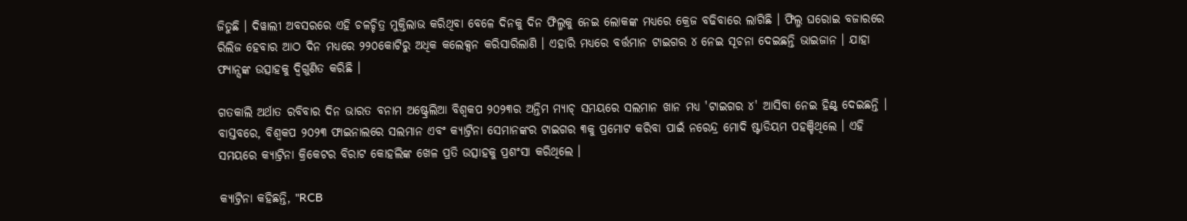ଜିତୁଛି । ଦିୱାଲୀ ଅବସରରେ ଏହି ଚଳଚ୍ଚିତ୍ର ମୁକ୍ତିଲାଭ କରିଥିବା ବେଳେ ଦିନକୁ ଦିନ ଫିଲ୍ମକୁ ନେଇ ଲୋକଙ୍କ ମଧ୍ୟରେ କ୍ରେଜ ବଢିବାରେ ଲାଗିଛି । ଫିଲ୍ମ ଘରୋଇ ବଜାରରେ ରିଲିଜ ହେବାର ଆଠ ଦିନ ମଧ୍ୟରେ ୨୨୦କୋଟିରୁ ଅଧିକ କଲେକ୍ସନ କରିସାରିଲାଣି । ଏହାରି ମଧ୍ୟରେ ବର୍ତ୍ତମାନ ଟାଇଗର ୪ ନେଇ ସୂଚନା ଦେଇଛନ୍ତି ଭାଇଜାନ । ଯାହା ଫ୍ୟାନ୍ସଙ୍କ ଉତ୍ସାହକୁ ଦ୍ବିଗୁଣିତ କରିଛି ।

ଗତକାଲି ଅର୍ଥାତ ରବିବାର ଦିନ ଭାରତ ବନାମ ଅଷ୍ଟ୍ରେଲିଆ ବିଶ୍ୱକପ ୨୦୨୩ର ଅନ୍ତିମ ମ୍ୟାଚ୍ ସମୟରେ ସଲମାନ ଖାନ ମଧ୍ୟ 'ଟାଇଗର ୪' ଆସିବା ନେଇ ହିଣ୍ଟ୍ ଦେଇଛନ୍ତି । ବାସ୍ତବରେ, ବିଶ୍ୱକପ ୨୦୨୩ ଫାଇନାଲରେ ସଲମାନ ଏବଂ କ୍ୟାଟ୍ରିନା ସେମାନଙ୍କର ଟାଇଗର ୩କୁ ପ୍ରମୋଟ କରିବା ପାଇଁ ନରେନ୍ଦ୍ର ମୋଦି ଷ୍ଟାଡିୟମ ପହଞ୍ଚିଥିଲେ । ଏହି ସମୟରେ କ୍ୟାଟ୍ରିନା କ୍ରିକେଟର ବିରାଟ କୋହଲିଙ୍କ ଖେଳ ପ୍ରତି ଉତ୍ସାହକୁ ପ୍ରଶଂସା କରିଥିଲେ ।

କ୍ୟାଟ୍ରିନା କହିଛନ୍ତି, "RCB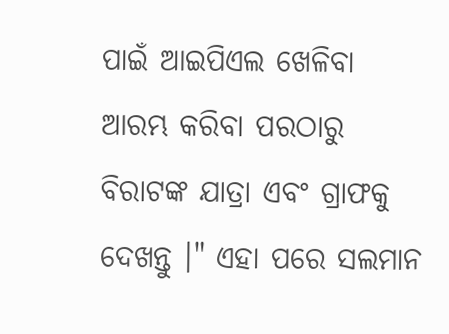ପାଇଁ ଆଇପିଏଲ ଖେଳିବା ଆରମ୍ଭ କରିବା ପରଠାରୁ ବିରାଟଙ୍କ ଯାତ୍ରା ଏବଂ ଗ୍ରାଫକୁ ଦେଖନ୍ତୁ ।" ଏହା ପରେ ସଲମାନ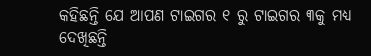କହିଛନ୍ତି ଯେ ଆପଣ ଟାଇଗର ୧ ରୁ ଟାଇଗର ୩କୁ ମଧ୍ୟ ଦେଖିଛନ୍ତି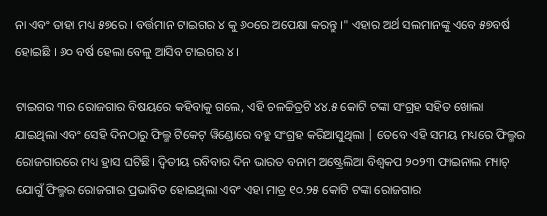ନା ଏବଂ ତାହା ମଧ୍ୟ ୫୭ରେ । ବର୍ତ୍ତମାନ ଟାଇଗର ୪ କୁ ୬୦ରେ ଅପେକ୍ଷା କରନ୍ତୁ ।" ଏହାର ଅର୍ଥ ସଲମାନଙ୍କୁ ଏବେ ୫୭ବର୍ଷ ହୋଇଛି । ୬୦ ବର୍ଷ ହେଲା ବେଳୁ ଆସିବ ଟାଇଗର ୪ ।

ଟାଇଗର ୩ର ରୋଜଗାର ବିଷୟରେ କହିବାକୁ ଗଲେ, ଏହି ଚଳଚ୍ଚିତ୍ରଟି ୪୪.୫ କୋଟି ଟଙ୍କା ସଂଗ୍ରହ ସହିତ ଖୋଲା ଯାଇଥିଲା ଏବଂ ସେହି ଦିନଠାରୁ ଫିଲ୍ମ ଟିକେଟ୍ ୱିଣ୍ଡୋରେ ବହୁ ସଂଗ୍ରହ କରିଆସୁଥିଲା | ତେବେ ଏହି ସମୟ ମଧ୍ୟରେ ଫିଲ୍ମର ରୋଜଗାରରେ ମଧ୍ୟ ହ୍ରାସ ଘଟିଛି। ଦ୍ୱିତୀୟ ରବିବାର ଦିନ ଭାରତ ବନାମ ଅଷ୍ଟ୍ରେଲିଆ ବିଶ୍ୱକପ ୨୦୨୩ ଫାଇନାଲ ମ୍ୟାଚ୍ ଯୋଗୁଁ ଫିଲ୍ମର ରୋଜଗାର ପ୍ରଭାବିତ ହୋଇଥିଲା ଏବଂ ଏହା ମାତ୍ର ୧୦.୨୫ କୋଟି ଟଙ୍କା ରୋଜଗାର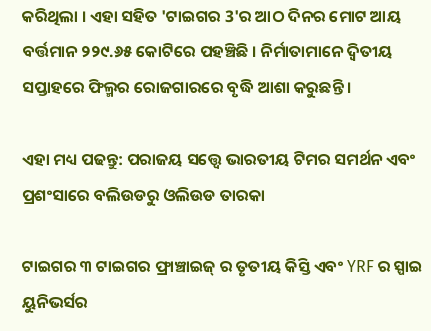କରିଥିଲା । ଏହା ସହିତ 'ଟାଇଗର 3'ର ଆଠ ଦିନର ମୋଟ ଆୟ ବର୍ତ୍ତମାନ ୨୨୯.୬୫ କୋଟିରେ ପହଞ୍ଚିଛି । ନିର୍ମାତାମାନେ ଦ୍ୱିତୀୟ ସପ୍ତାହରେ ଫିଲ୍ମର ରୋଜଗାରରେ ବୃଦ୍ଧି ଆଶା କରୁଛନ୍ତି ।

ଏହା ମଧ୍ୟ ପଢନ୍ତୁ: ପରାଜୟ ସତ୍ତ୍ବେ ଭାରତୀୟ ଟିମର ସମର୍ଥନ ଏବଂ ପ୍ରଶଂସାରେ ବଲିଉଡରୁ ଓଲିଉଡ ତାରକା

ଟାଇଗର ୩ ଟାଇଗର ଫ୍ରାଞ୍ଚାଇଜ୍ ର ତୃତୀୟ କିସ୍ତି ଏବଂ YRF ର ସ୍ପାଇ ୟୁନିଭର୍ସର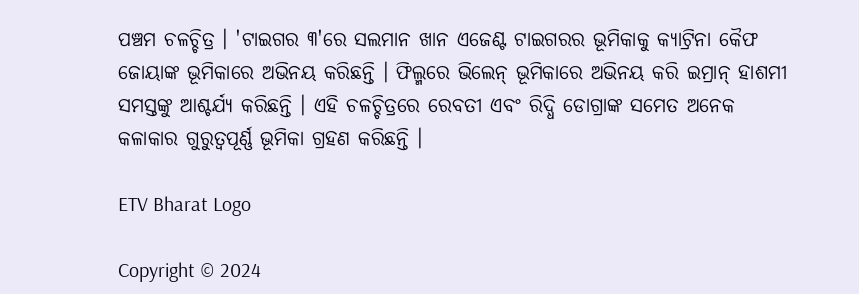ପଞ୍ଚମ ଚଳଚ୍ଚିତ୍ର । 'ଟାଇଗର ୩'ରେ ସଲମାନ ଖାନ ଏଜେଣ୍ଟ ଟାଇଗରର ଭୂମିକାକୁ କ୍ୟାଟ୍ରିନା କୈଫ ଜୋୟାଙ୍କ ଭୂମିକାରେ ଅଭିନୟ କରିଛନ୍ତି । ଫିଲ୍ମରେ ଭିଲେନ୍ ଭୂମିକାରେ ଅଭିନୟ କରି ଇମ୍ରାନ୍ ହାଶମୀ ସମସ୍ତଙ୍କୁ ଆଶ୍ଚର୍ଯ୍ୟ କରିଛନ୍ତି । ଏହି ଚଳଚ୍ଚିତ୍ରରେ ରେବତୀ ଏବଂ ରିଦ୍ଧି ଡୋଗ୍ରାଙ୍କ ସମେତ ଅନେକ କଳାକାର ଗୁରୁତ୍ୱପୂର୍ଣ୍ଣ ଭୂମିକା ଗ୍ରହଣ କରିଛନ୍ତି ।

ETV Bharat Logo

Copyright © 2024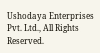Ushodaya Enterprises Pvt. Ltd., All Rights Reserved.